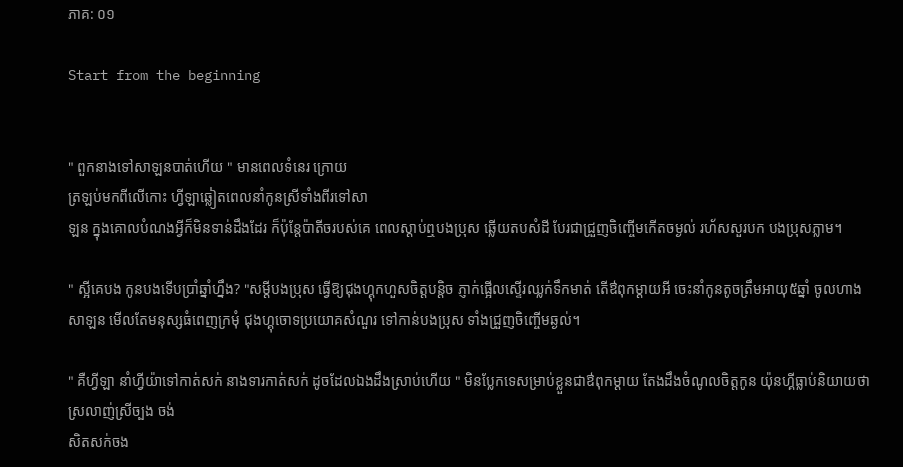ភាគ: ០១

Start from the beginning


" ពួកនាងទៅសាឡនបាត់ហើយ " មានពេលទំនេរ ក្រោយ
ត្រឡប់មកពីលើកោះ ហ្វីឡាឆ្លៀតពេលនាំកូនស្រីទាំងពីរទៅសា
ឡន ក្នុងគោលបំណងអ្វីក៏មិនទាន់ដឹងដែរ ក៏ប៉ុន្តែប៉ាតីចរបស់គេ ពេលស្តាប់ឮបងប្រុស ឆ្លើយតបសំដី បែរជាជ្រួញចិញ្ចើមកើតចម្ងល់ រហ័សសួរបក បងប្រុសភ្លាម។

" ស្អីគេបង កូនបងទើបប្រាំឆ្នាំហ្នឹង? "សម្តីបងប្រុស ធ្វើឱ្យជុងហ្គុកហួសចិត្តបន្តិច ភ្ញាក់ផ្អើលស្ទើរឈ្លក់ទឹកមាត់ តើឳពុកម្តាយអី ចេះនាំកូនតូចត្រឹមអាយុ៥ឆ្នាំ ចូលហាងសាឡន មើលតែមនុស្សធំពេញក្រមុំ ជុងហ្គុចោទប្រយោគសំណួរ ទៅកាន់បងប្រុស ទាំងជ្រួញចិញ្ចើមឆ្ងល់។

" គឺហ្វីឡា នាំហ្វីយ៉ាទៅកាត់សក់ នាងទារកាត់សក់ ដូចដែលឯងដឹងស្រាប់ហើយ " មិនប្លែកទេសម្រាប់ខ្លួនជាឳពុកម្តាយ តែងដឹងចំណូលចិត្តកូន យ៉ុនហ្គីធ្លាប់និយាយថា ស្រលាញ់ស្រីច្បង ចង់
សិតសក់ចង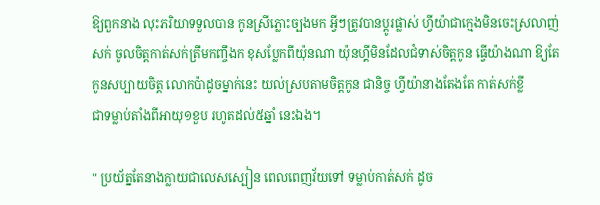ឱ្យពួកនាង លុះភរិយាទទួលបាន កូនស្រីភ្លោះច្បងមក អ្វីៗត្រូវបានប្តូរផ្លាស់ ហ្វីយ៉ាជាក្មេងមិនចេះស្រលាញ់សក់ ចូលចិត្តកាត់សក់ត្រឹមកញ្ចឹងក ខុសប្លែកពីយ៉ុនណា យ៉ុនហ្គីមិនដែលជំទាស់ចិត្តកូន ធ្វើយ៉ាងណា ឱ្យតែកូនសប្បាយចិត្ត លោកប៉ាដូចម្នាក់នេះ យល់ស្របតាមចិត្តកូន ជានិច្ច ហ្វីយ៉ានាងតែងតែ កាត់សក់ខ្លី
ជាទម្លាប់តាំងពីអាយុ១ខួប រហូតដល់៥ឆ្នាំ នេះឯង។

" ប្រយ័ត្នតែនាងក្លាយជាលេសស្បៀន ពេលពេញវ័យទៅ ទម្លាប់កាត់សក់ ដូច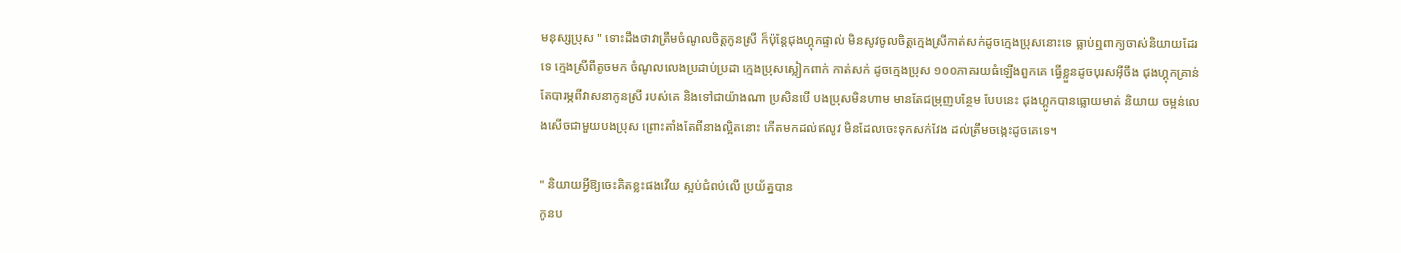មនុស្សប្រុស " ទោះដឹងថាវាត្រឹមចំណូលចិត្តកូនស្រី ក៏ប៉ុន្តែជុងហ្គុកផ្ទាល់ មិនសូវចូលចិត្តក្មេងស្រីកាត់សក់ដូចក្មេងប្រុសនោះទេ ធ្លាប់ឮពាក្យចាស់និយាយដែរទេ ក្មេងស្រីពីតូចមក ចំណូលលេងប្រដាប់ប្រដា ក្មេងប្រុសស្លៀកពាក់ កាត់សក់ ដូចក្មេងប្រុស ១០០ភាគរយធំឡើងពួកគេ ធ្វើខ្លួនដូចបុរសអ៊ីចឹង ជុងហ្គុកគ្រាន់តែបារម្ភពីវាសនាកូនស្រី របស់គេ និងទៅជាយ៉ាងណា ប្រសិនបើ បងប្រុសមិនហាម មានតែជម្រុញបន្ថែម បែបនេះ ជុងហ្គូកបានធ្លោយមាត់ និយាយ ចម្អន់លេងសើចជាមួយបងប្រុស ព្រោះតាំងតែពីនាងល្អិតនោះ កើតមកដល់ឥលូវ មិនដែលចេះទុកសក់វែង ដល់ត្រឹមចង្កេះដូចគេទេ។

" និយាយអ្វីឱ្យចេះគិតខ្លះផងវើយ ស្អប់ជំពប់លើ ប្រយ័ត្នបាន
កូនប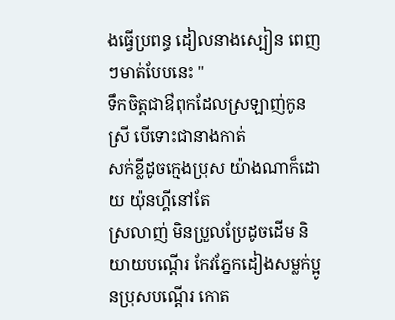ងធ្វើប្រពន្ធ ដៀលនាងស្បៀន ពេញៗមាត់បែបនេះ "
ទឹកចិត្តជាឳពុកដែលស្រឡាញ់កូនស្រី បើទោះជានាងកាត់
សក់ខ្លីដូចក្មេងប្រុស យ៉ាងណាក៏ដោយ យ៉ុនហ្គីនៅតែ
ស្រលាញ់ មិនប្រួលប្រែដូចដើម និយាយបណ្តើរ កែវភ្នែកដៀងសម្លក់ប្អូនប្រុសបណ្តើរ កោត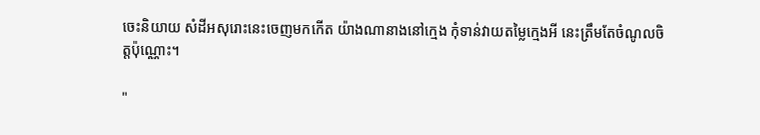ចេះនិយាយ សំដីអសុរោះនេះចេញមកកើត យ៉ាងណានាងនៅក្មេង កុំទាន់វាយតម្លៃក្មេងអី នេះត្រឹមតែចំណូលចិត្តប៉ុណ្ណោះ។

"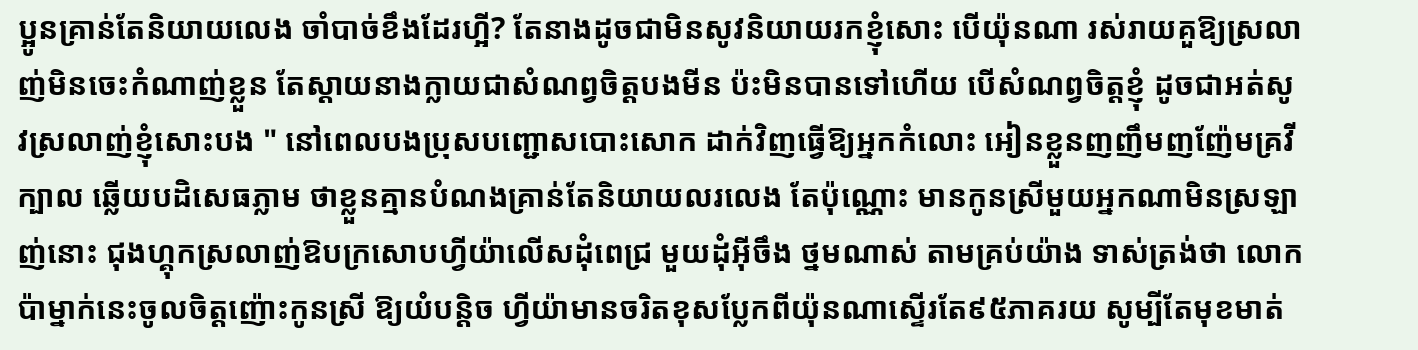ប្អូនគ្រាន់តែនិយាយលេង ចាំបាច់ខឹងដែរហ្អី? តែនាងដូចជាមិនសូវនិយាយរកខ្ញុំសោះ បើយ៉ុនណា រស់រាយគួឱ្យស្រលាញ់មិនចេះកំណាញ់ខ្លួន តែស្តាយនាងក្លាយជាសំណព្វចិត្តបងមីន ប៉ះមិនបានទៅហើយ បើសំណព្វចិត្តខ្ញុំ ដូចជាអត់សូវស្រលាញ់ខ្ញុំសោះបង " នៅពេលបងប្រុសបញ្ជោសបោះសោក ដាក់វិញធ្វើឱ្យអ្នកកំលោះ អៀនខ្លួនញញឹមញញ៉ែមគ្រវីក្បាល ឆ្លើយបដិសេធភ្លាម ថាខ្លួនគ្មានបំណងគ្រាន់តែនិយាយលរលេង តែប៉ុណ្ណោះ មានកូនស្រីមួយអ្នកណាមិនស្រឡាញ់នោះ ជុងហ្គុកស្រលាញ់ឱបក្រសោបហ្វីយ៉ាលើសដុំពេជ្រ មួយដុំអ៊ីចឹង ថ្នមណាស់ តាមគ្រប់យ៉ាង ទាស់ត្រង់ថា លោកប៉ាម្នាក់នេះចូលចិត្តញ៉ោះកូនស្រី ឱ្យយំបន្តិច ហ្វីយ៉ាមានចរិតខុសប្លែកពីយ៉ុនណាស្ទើរតែ៩៥ភាគរយ សូម្បីតែមុខមាត់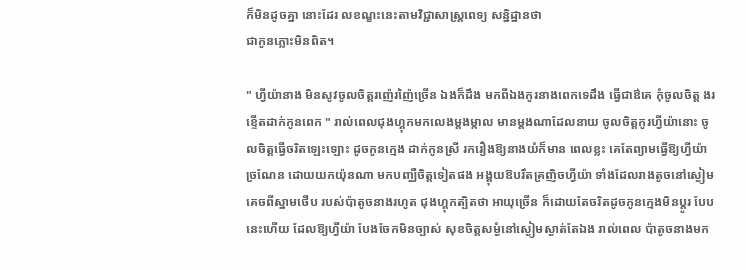ក៏មិនដូចគ្នា នោះដែរ លខណ្ខះនេះតាមវិជ្ជាសាស្ត្រពេទ្យ សន្និដ្ឋានថា
ជាកូនភ្លោះមិនពិត។

" ហ្វីយ៉ានាង មិនសូវចូលចិត្តរញ៉េរញ៉ៃច្រើន ឯងក៏ដឹង មកពីឯងកូរនាងពេកទេដឹង ធ្វើជាឳគេ កុំចូលចិត្ត ងរខ្ទើតដាក់កូនពេក " រាល់ពេលជុងហ្គុកមកលេងម្តងម្កាល មានម្តងណាដែលនាយ ចូលចិត្តកូរហ្វីយ៉ានោះ ចូលចិត្តធ្វើចរិតឡេះឡោះ ដូចកូនក្មេង ដាក់កូនស្រី រករឿងឱ្យនាងយំក៏មាន ពេលខ្លះ គេតែព្យាមធ្វើឱ្យហ្វីយ៉ាច្រណែន ដោយយកយ៉ុនណា មកបញ្ឈឺចិត្តទៀតផង អង្គុយឱបរឹតគ្រញិចហ្វីយ៉ា ទាំងដែលរាងតូចនៅស្ងៀម គេចពីស្នាមថើប របស់ប៉ាតូចនាងរហូត ជុងហ្គុកត្បិតថា អាយុច្រើន ក៏ដោយតែចរិតដូចកូនក្មេងមិនប្តូរ បែបនេះហើយ ដែលឱ្យហ្វីយ៉ា បែងចែកមិនច្បាស់ សុខចិត្តសម្ងំនៅស្ងៀមស្ងាត់តែឯង រាល់ពេល ប៉ាតូចនាងមក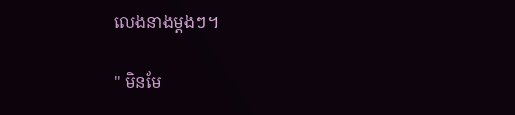លេងនាងម្តងៗ។

" មិនមែ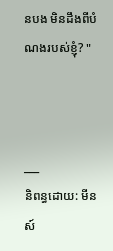នបង មិនដឹងពីបំណងរបស់ខ្ញុំ? "



___
និពន្ធដោយ: មីនស៍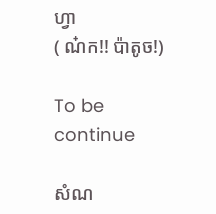ហ្វា
( ណ៎ក!! ប៉ាតូច!)

To be continue

សំណ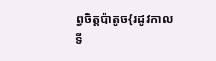ព្វចិត្តប៉ាតូច{រដូវកាលទី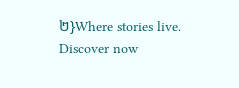២}Where stories live. Discover now